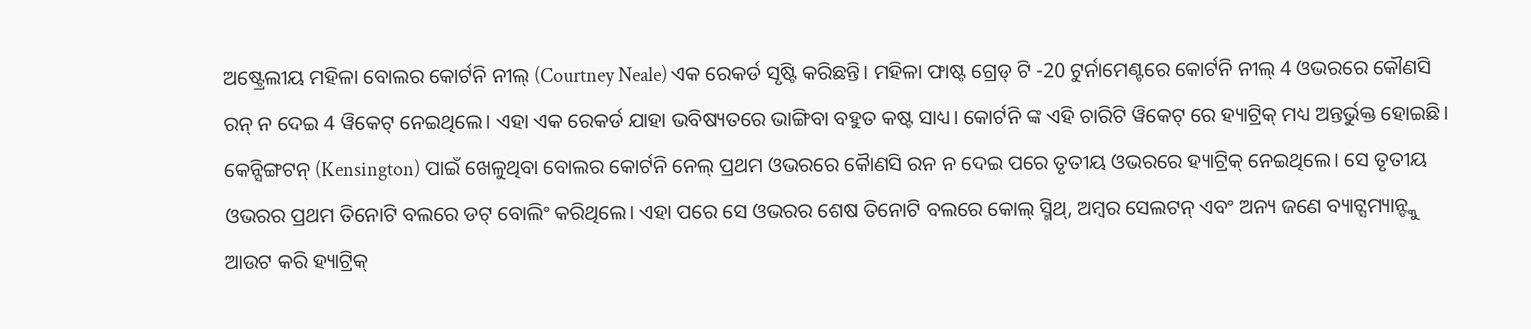ଅଷ୍ଟ୍ରେଲୀୟ ମହିଳା ବୋଲର କୋର୍ଟନି ନୀଲ୍ (Courtney Neale) ଏକ ରେକର୍ଡ ସୃଷ୍ଟି କରିଛନ୍ତି। ମହିଳା ଫାଷ୍ଟ ଗ୍ରେଡ୍ ଟି -20 ଟୁର୍ନାମେଣ୍ଟରେ କୋର୍ଟନି ନୀଲ୍ 4 ଓଭରରେ କୌଣସି ରନ୍ ନ ଦେଇ 4 ୱିକେଟ୍ ନେଇଥିଲେ। ଏହା ଏକ ରେକର୍ଡ ଯାହା ଭବିଷ୍ୟତରେ ଭାଙ୍ଗିବା ବହୁତ କଷ୍ଟ ସାଧ୍ୟ। କୋର୍ଟନି ଙ୍କ ଏହି ଚାରିଟି ୱିକେଟ୍ ରେ ହ୍ୟାଟ୍ରିକ୍ ମଧ୍ୟ ଅନ୍ତର୍ଭୁକ୍ତ ହୋଇଛି।
କେନ୍ସିଙ୍ଗଟନ୍ (Kensington) ପାଇଁ ଖେଳୁଥିବା ବୋଲର କୋର୍ଟନି ନେଲ୍ ପ୍ରଥମ ଓଭରରେ କୋୖଣସି ରନ ନ ଦେଇ ପରେ ତୃତୀୟ ଓଭରରେ ହ୍ୟାଟ୍ରିକ୍ ନେଇଥିଲେ। ସେ ତୃତୀୟ ଓଭରର ପ୍ରଥମ ତିନୋଟି ବଲରେ ଡଟ୍ ବୋଲିଂ କରିଥିଲେ। ଏହା ପରେ ସେ ଓଭରର ଶେଷ ତିନୋଟି ବଲରେ କୋଲ୍ ସ୍ମିଥ୍, ଅମ୍ବର ସେଲଟନ୍ ଏବଂ ଅନ୍ୟ ଜଣେ ବ୍ୟାଟ୍ସମ୍ୟାନ୍ଙ୍କୁ ଆଉଟ କରି ହ୍ୟାଟ୍ରିକ୍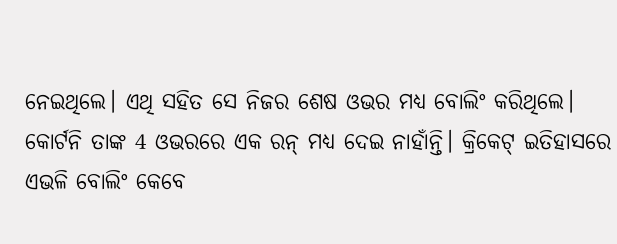ନେଇଥିଲେ। ଏଥି ସହିତ ସେ ନିଜର ଶେଷ ଓଭର ମଧ୍ୟ ବୋଲିଂ କରିଥିଲେ।
କୋର୍ଟନି ତାଙ୍କ 4 ଓଭରରେ ଏକ ରନ୍ ମଧ୍ୟ ଦେଇ ନାହାଁନ୍ତି। କ୍ରିକେଟ୍ ଇତିହାସରେ ଏଭଳି ବୋଲିଂ କେବେ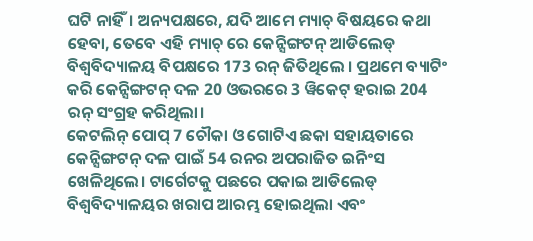ଘଟି ନାହିଁ। ଅନ୍ୟପକ୍ଷରେ, ଯଦି ଆମେ ମ୍ୟାଚ୍ ବିଷୟରେ କଥା ହେବା, ତେବେ ଏହି ମ୍ୟାଚ୍ ରେ କେନ୍ସିଙ୍ଗଟନ୍ ଆଡିଲେଡ୍ ବିଶ୍ୱବିଦ୍ୟାଳୟ ବିପକ୍ଷରେ 173 ରନ୍ ଜିତିଥିଲେ । ପ୍ରଥମେ ବ୍ୟାଟିଂ କରି କେନ୍ସିଙ୍ଗଟନ୍ ଦଳ 20 ଓଭରରେ 3 ୱିକେଟ୍ ହରାଇ 204 ରନ୍ ସଂଗ୍ରହ କରିଥିଲା।
କେଟଲିନ୍ ପୋପ୍ 7 ଚୌକା ଓ ଗୋଟିଏ ଛକା ସହାୟତାରେ କେନ୍ସିଙ୍ଗଟନ୍ ଦଳ ପାଇଁ 54 ରନର ଅପରାଜିତ ଇନିଂସ ଖେଳିଥିଲେ। ଟାର୍ଗେଟକୁ ପଛରେ ପକାଇ ଆଡିଲେଡ୍ ବିଶ୍ୱବିଦ୍ୟାଳୟର ଖରାପ ଆରମ୍ଭ ହୋଇଥିଲା ଏବଂ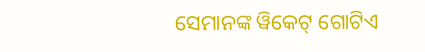ସେମାନଙ୍କ ୱିକେଟ୍ ଗୋଟିଏ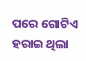ପରେ ଗୋଟିଏ ହରାଇ ଥିଲା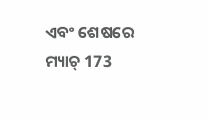ଏବଂ ଶେଷରେ ମ୍ୟାଚ୍ 173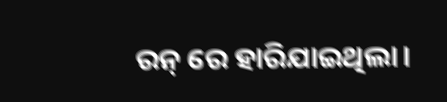ରନ୍ ରେ ହାରିଯାଇଥିଲା।